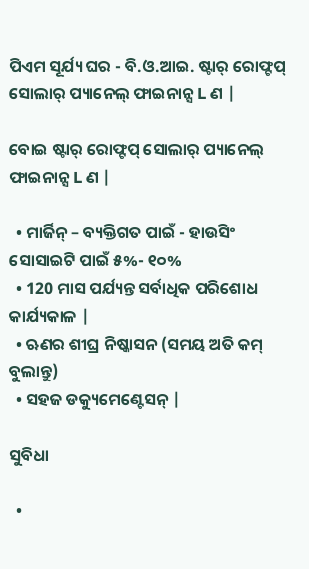ପିଏମ ସୂର୍ଯ୍ୟ ଘର - ବି.ଓ.ଆଇ. ଷ୍ଟାର୍ ରୋଫ୍ଟପ୍ ସୋଲାର୍ ପ୍ୟାନେଲ୍ ଫାଇନାନ୍ସ L ଣ |

ବୋଇ ଷ୍ଟାର୍ ରୋଫ୍ଟପ୍ ସୋଲାର୍ ପ୍ୟାନେଲ୍ ଫାଇନାନ୍ସ L ଣ |

  • ମାର୍ଜିନ୍ – ବ୍ୟକ୍ତିଗତ ପାଇଁ - ହାଉସିଂ ସୋସାଇଟି ପାଇଁ ୫%- ୧୦%
  • 120 ମାସ ପର୍ଯ୍ୟନ୍ତ ସର୍ବାଧିକ ପରିଶୋଧ କାର୍ଯ୍ୟକାଳ |
  • ଋଣର ଶୀଘ୍ର ନିଷ୍କାସନ (ସମୟ ଅତି କମ୍ ବୁଲାନ୍ତୁ)
  • ସହଜ ଡକ୍ୟୁମେଣ୍ଟେସନ୍ |

ସୁବିଧା

  •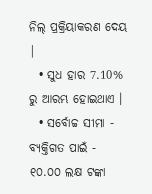ନିଲ୍ ପ୍ରକ୍ରିୟାକରଣ ଦେୟ |
  • ସୁଧ ହାର 7.10% ରୁ ଆରମ୍ଭ ହୋଇଥାଏ ।
  • ସର୍ବୋଚ୍ଚ ସୀମା - ବ୍ୟକ୍ତିଗତ ପାଇଁ - ୧୦.୦୦ ଲକ୍ଷ ଟଙ୍କା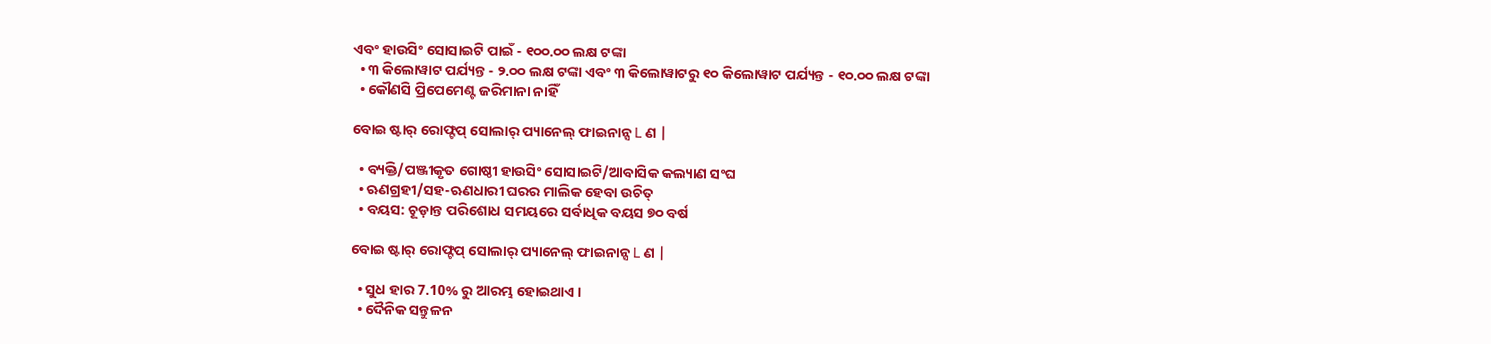ଏବଂ ହାଉସିଂ ସୋସାଇଟି ପାଇଁ - ୧୦୦.୦୦ ଲକ୍ଷ ଟଙ୍କା
  • ୩ କିଲୋୱାଟ ପର୍ଯ୍ୟନ୍ତ - ୨.୦୦ ଲକ୍ଷ ଟଙ୍କା ଏବଂ ୩ କିଲୋୱାଟରୁ ୧୦ କିଲୋୱାଟ ପର୍ଯ୍ୟନ୍ତ - ୧୦.୦୦ ଲକ୍ଷ ଟଙ୍କା
  • କୌଣସି ପ୍ରିପେମେଣ୍ଟ ଜରିମାନା ନାହିଁ

ବୋଇ ଷ୍ଟାର୍ ରୋଫ୍ଟପ୍ ସୋଲାର୍ ପ୍ୟାନେଲ୍ ଫାଇନାନ୍ସ L ଣ |

  • ବ୍ୟକ୍ତି/ପଞ୍ଜୀକୃତ ଗୋଷ୍ଠୀ ହାଉସିଂ ସୋସାଇଟି/ଆବାସିକ କଲ୍ୟାଣ ସଂଘ
  • ଋଣଗ୍ରହୀ/ସହ-ଋଣଧାରୀ ଘରର ମାଲିକ ହେବା ଉଚିତ୍
  • ବୟସ: ଚୂଡ଼ାନ୍ତ ପରିଶୋଧ ସମୟରେ ସର୍ବାଧିକ ବୟସ ୭୦ ବର୍ଷ

ବୋଇ ଷ୍ଟାର୍ ରୋଫ୍ଟପ୍ ସୋଲାର୍ ପ୍ୟାନେଲ୍ ଫାଇନାନ୍ସ L ଣ |

  • ସୁଧ ହାର 7.10% ରୁ ଆରମ୍ଭ ହୋଇଥାଏ ।
  • ଦୈନିକ ସନ୍ତୁଳନ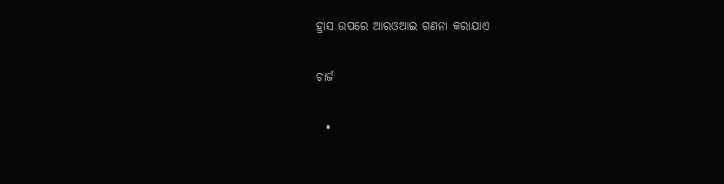ହ୍ରାସ ଉପରେ ଆରଓଆଇ ଗଣନା କରାଯାଏ

ଚାର୍ଜ

  •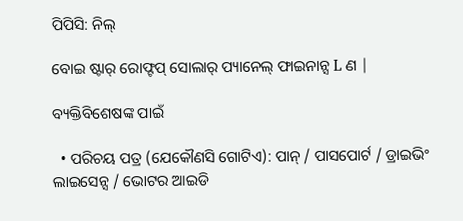ପିପିସି: ନିଲ୍

ବୋଇ ଷ୍ଟାର୍ ରୋଫ୍ଟପ୍ ସୋଲାର୍ ପ୍ୟାନେଲ୍ ଫାଇନାନ୍ସ L ଣ |

ବ୍ୟକ୍ତିବିଶେଷଙ୍କ ପାଇଁ

  • ପରିଚୟ ପତ୍ର (ଯେକୌଣସି ଗୋଟିଏ): ପାନ୍ / ପାସପୋର୍ଟ / ଡ୍ରାଇଭିଂ ଲାଇସେନ୍ସ / ଭୋଟର ଆଇଡି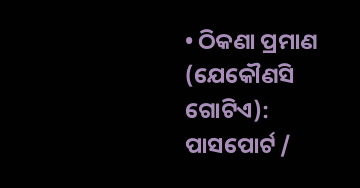• ଠିକଣା ପ୍ରମାଣ (ଯେକୌଣସି ଗୋଟିଏ): ପାସପୋର୍ଟ /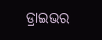ଡ୍ରାଇଭର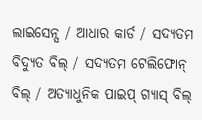ଲାଇସେନ୍ସ / ଆଧାର କାର୍ଡ / ସଦ୍ୟତମ ବିଦ୍ୟୁତ ବିଲ୍ / ସଦ୍ୟତମ ଟେଲିଫୋନ୍ ବିଲ୍ / ଅତ୍ୟାଧୁନିକ ପାଇପ୍ ଗ୍ୟାସ୍ ବିଲ୍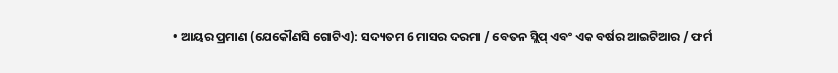• ଆୟର ପ୍ରମାଣ (ଯେକୌଣସି ଗୋଟିଏ): ସଦ୍ୟତମ 6 ମାସର ଦରମା / ବେତନ ସ୍ଲିପ୍ ଏବଂ ଏକ ବର୍ଷର ଆଇଟିଆର / ଫର୍ମ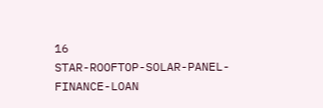16
STAR-ROOFTOP-SOLAR-PANEL-FINANCE-LOAN